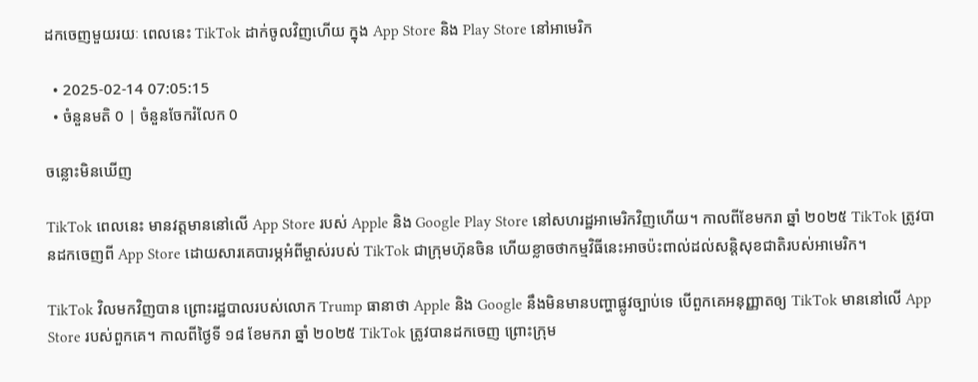ដកចេញមួយរយៈ ពេលនេះ TikTok ដាក់ចូលវិញហើយ ក្នុង App Store និង Play Store នៅអាមេរិក

  • 2025-02-14 07:05:15
  • ចំនួនមតិ 0 | ចំនួនចែករំលែក 0

ចន្លោះមិនឃើញ

TikTok ពេលនេះ មានវត្តមាននៅលើ App Store របស់ Apple និង Google Play Store នៅសហរដ្ឋអាមេរិកវិញហើយ។ កាលពីខែមករា ឆ្នាំ ២០២៥ TikTok ត្រូវបានដកចេញពី App Store ដោយសារគេបារម្ភអំពីម្ចាស់របស់ TikTok ជាក្រុមហ៊ុនចិន ហើយខ្លាចថាកម្មវិធីនេះអាចប៉ះពាល់ដល់សន្តិសុខជាតិរបស់អាមេរិក។

TikTok វិលមកវិញបាន ព្រោះរដ្ឋបាលរបស់លោក Trump ធានាថា Apple និង Google នឹងមិនមានបញ្ហាផ្លូវច្បាប់ទេ បើពួកគេអនុញ្ញាតឲ្យ TikTok មាននៅលើ App Store របស់ពួកគេ។ កាលពីថ្ងៃទី ១៨ ខែមករា ឆ្នាំ ២០២៥ TikTok ត្រូវបានដកចេញ ព្រោះក្រុម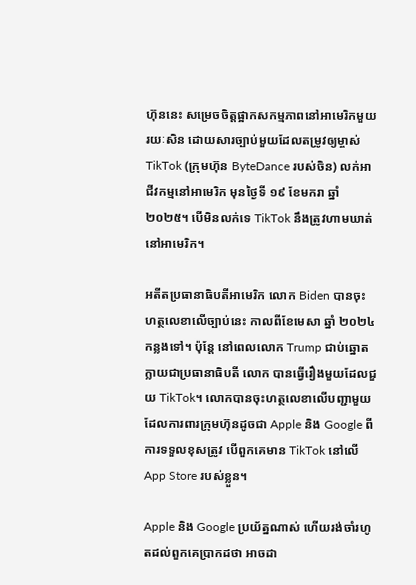ហ៊ុននេះ សម្រេចចិត្តផ្អាកសកម្មភាពនៅអាមេរិកមួយរយៈសិន ដោយសារច្បាប់មួយដែលតម្រូវឲ្យម្ចាស់ TikTok (ក្រុមហ៊ុន ByteDance របស់ចិន) លក់អាជីវកម្មនៅអាមេរិក មុនថ្ងៃទី ១៩ ខែមករា ឆ្នាំ២០២៥។ បើមិនលក់ទេ TikTok នឹងត្រូវហាមឃាត់នៅអាមេរិក។

អតីតប្រធានាធិបតីអាមេរិក លោក Biden បានចុះហត្ថលេខាលើច្បាប់នេះ កាលពីខែមេសា ឆ្នាំ ២០២៤ កន្លងទៅ។ ប៉ុន្តែ នៅពេលលោក Trump ជាប់ឆ្នោតក្លាយជាប្រធានាធិបតី លោក បានធ្វើរឿងមួយដែលជួយ TikTok។ លោកបានចុះហត្ថលេខាលើបញ្ជាមួយ ដែលការពារក្រុមហ៊ុនដូចជា Apple និង Google ពីការទទួលខុសត្រូវ បើពួកគេមាន TikTok នៅលើ App Store របស់ខ្លួន។

Apple និង Google ប្រយ័ត្នណាស់ ហើយរង់ចាំរហូតដល់ពួកគេប្រាកដថា អាចដា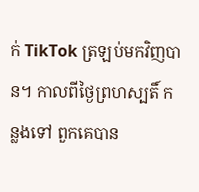ក់ TikTok ត្រឡប់មកវិញបាន។ កាលពីថ្ងៃព្រហស្បតិ៍ កន្លងទៅ ពួកគេបាន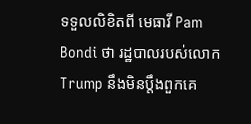ទទួលលិខិតពី មេធាវី Pam Bondi ថា រដ្ឋបាលរបស់លោក Trump នឹងមិនប្តឹងពួកគេ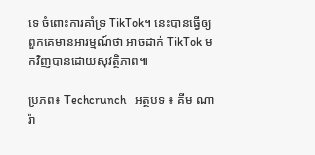ទេ ចំពោះការគាំទ្រ TikTok។ នេះបានធ្វើឲ្យពួកគេមានអារម្មណ៍ថា អាចដាក់ TikTok មកវិញបានដោយសុវត្ថិភាព៕

ប្រភព៖ Techcrunch   អត្ថបទ ៖ គីម ណារ៉ា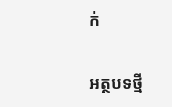ក់

អត្ថបទថ្មី